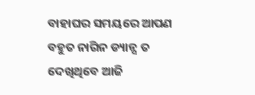ବାହାଘର ସମୟରେ ଆପଣ ବହୁତ ନାଗିନ ଡ୍ୟାନ୍ସ ତ ଦେଖିଥିବେ ଆଜି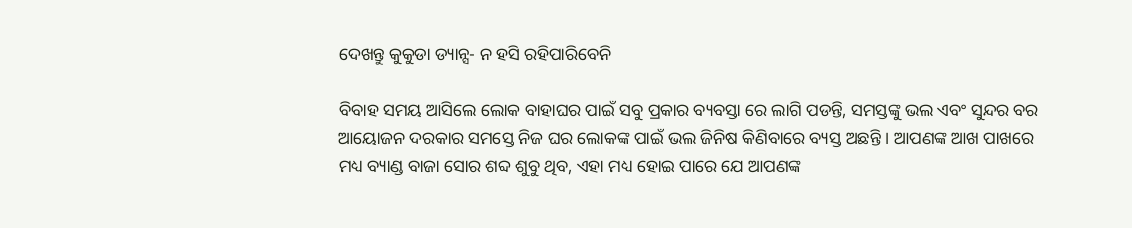ଦେଖନ୍ତୁ କୁକୁଡା ଡ୍ୟାନ୍ସ- ନ ହସି ରହିପାରିବେନି

ବିବାହ ସମୟ ଆସିଲେ ଲୋକ ବାହାଘର ପାଇଁ ସବୁ ପ୍ରକାର ବ୍ୟବସ୍ତା ରେ ଲାଗି ପଡନ୍ତି, ସମସ୍ତଙ୍କୁ ଭଲ ଏବଂ ସୁନ୍ଦର ବର ଆୟୋଜନ ଦରକାର ସମସ୍ତେ ନିଜ ଘର ଲୋକଙ୍କ ପାଇଁ ଭଲ ଜିନିଷ କିଣିବାରେ ବ୍ୟସ୍ତ ଅଛନ୍ତି । ଆପଣଙ୍କ ଆଖ ପାଖରେ ମଧ୍ୟ ବ୍ୟାଣ୍ଡ ବାଜା ସୋର ଶବ୍ଦ ଶୁବୁ ଥିବ, ଏହା ମଧ୍ୟ ହୋଇ ପାରେ ଯେ ଆପଣଙ୍କ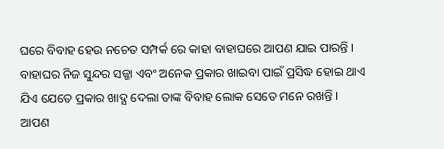ଘରେ ବିବାହ ହେଉ ନଚେତ ସମ୍ପର୍କ ରେ କାହା ବାହାଘରେ ଆପଣ ଯାଇ ପାରନ୍ତି ।
ବାହାଘର ନିଜ ସୁନ୍ଦର ସଜ୍ଜା ଏବଂ ଅନେକ ପ୍ରକାର ଖାଇବା ପାଇଁ ପ୍ରସିଦ୍ଧ ହୋଇ ଥାଏ ଯିଏ ଯେତେ ପ୍ରକାର ଖାଦ୍ଯ ଦେଲା ତାଙ୍କ ବିବାହ ଲୋକ ସେତେ ମନେ ରଖନ୍ତି ।
ଆପଣ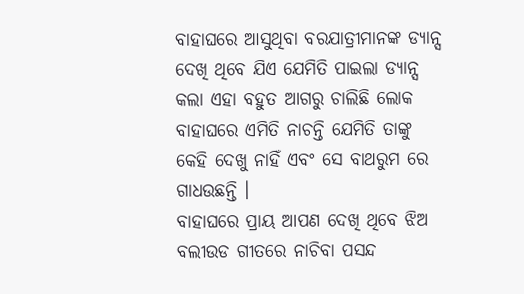ବାହାଘରେ ଆସୁଥିବା ବରଯାତ୍ରୀମାନଙ୍କ ଡ୍ୟାନ୍ସ ଦେଖି ଥିବେ ଯିଏ ଯେମିତି ପାଇଲା ଡ୍ୟାନ୍ସ କଲା ଏହା ବହୁତ ଆଗରୁ ଚାଲିଛି ଲୋକ ବାହାଘରେ ଏମିତି ନାଚନ୍ତି ଯେମିତି ତାଙ୍କୁ କେହି ଦେଖୁ ନାହିଁ ଏବଂ ସେ ବାଥରୁମ ରେ ଗାଧଉଛନ୍ତି ।
ବାହାଘରେ ପ୍ରାୟ ଆପଣ ଦେଖି ଥିବେ ଝିଅ ବଲୀଉଡ ଗୀତରେ ନାଚିବା ପସନ୍ଦ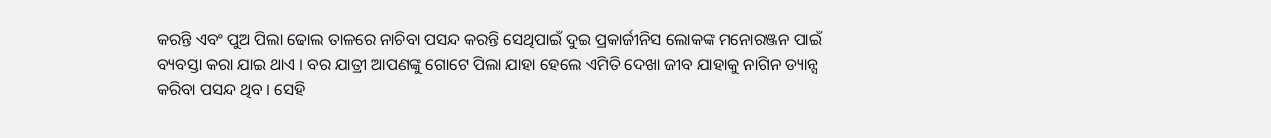କରନ୍ତି ଏବଂ ପୁଅ ପିଲା ଢୋଲ ତାଳରେ ନାଚିବା ପସନ୍ଦ କରନ୍ତି ସେଥିପାଇଁ ଦୁଇ ପ୍ରକାର୍ଜୀନିସ ଲୋକଙ୍କ ମନୋରଞ୍ଜନ ପାଇଁ ବ୍ୟବସ୍ତା କରା ଯାଇ ଥାଏ । ବର ଯାତ୍ରୀ ଆପଣଙ୍କୁ ଗୋଟେ ପିଲା ଯାହା ହେଲେ ଏମିତି ଦେଖା ଜୀବ ଯାହାକୁ ନାଗିନ ଡ୍ୟାନ୍ସ କରିବା ପସନ୍ଦ ଥିବ । ସେହି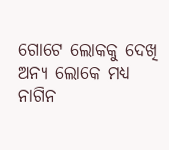ଗୋଟେ ଲୋକକୁ ଦେଖି ଅନ୍ୟ ଲୋକେ ମଧ୍ୟ ନାଗିନ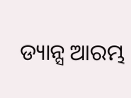ଡ୍ୟାନ୍ସ ଆରମ୍ଭ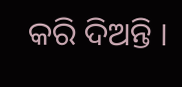କରି ଦିଅନ୍ତି ।